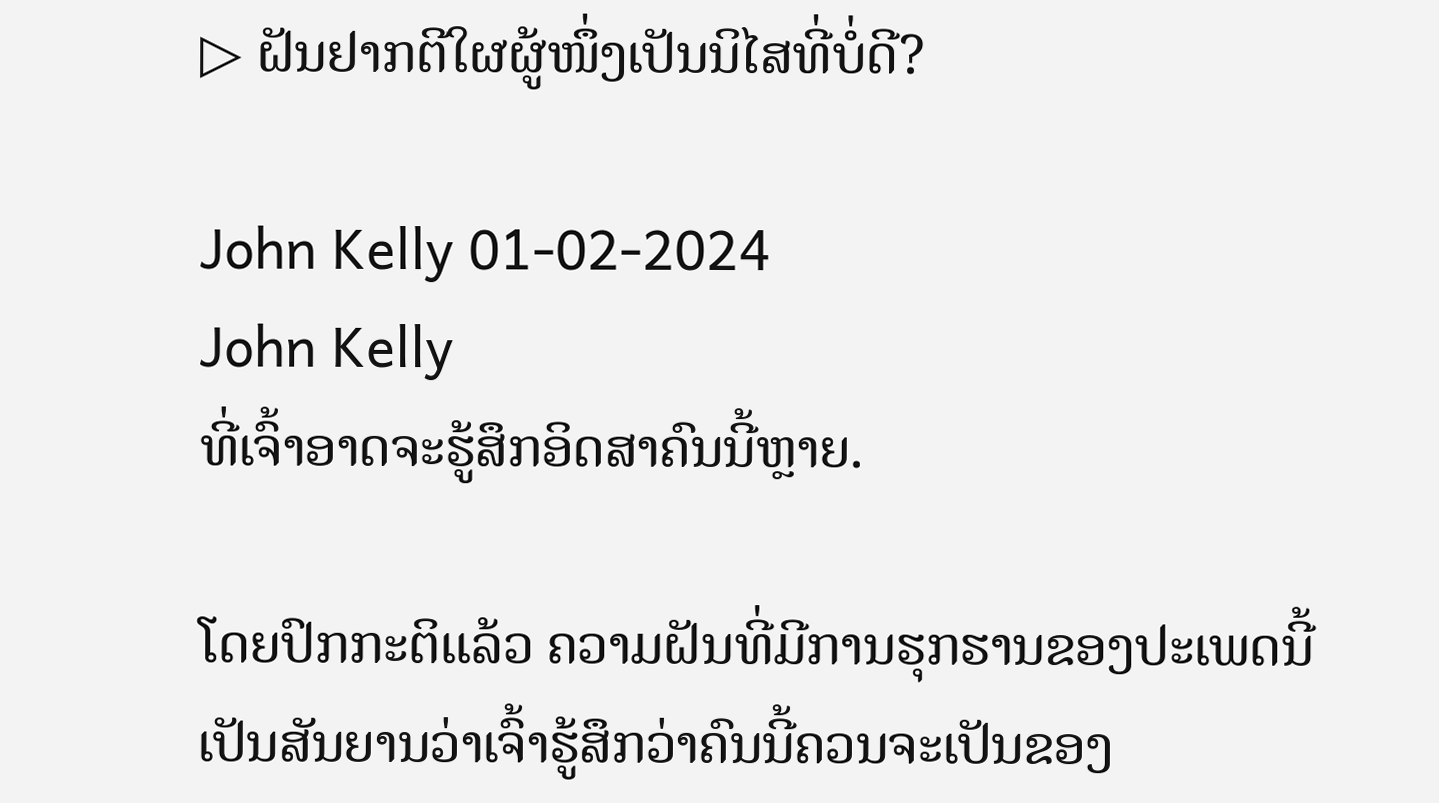▷ ຝັນຢາກຕີໃຜຜູ້ໜຶ່ງເປັນນິໄສທີ່ບໍ່ດີ?

John Kelly 01-02-2024
John Kelly
ທີ່ເຈົ້າອາດຈະຮູ້ສຶກອິດສາຄົນນີ້ຫຼາຍ.

ໂດຍປົກກະຕິແລ້ວ ຄວາມຝັນທີ່ມີການຮຸກຮານຂອງປະເພດນີ້ເປັນສັນຍານວ່າເຈົ້າຮູ້ສຶກວ່າຄົນນີ້ຄວນຈະເປັນຂອງ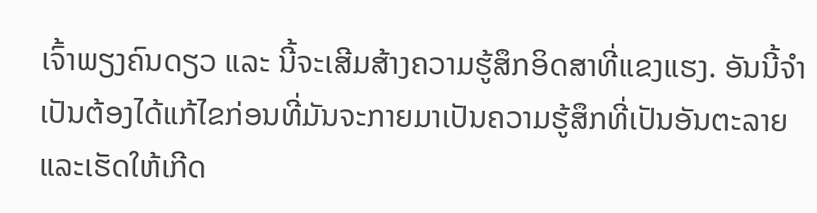ເຈົ້າພຽງຄົນດຽວ ແລະ ນີ້ຈະເສີມສ້າງຄວາມຮູ້ສຶກອິດສາທີ່ແຂງແຮງ. ອັນນີ້ຈໍາເປັນຕ້ອງໄດ້ແກ້ໄຂກ່ອນທີ່ມັນຈະກາຍມາເປັນຄວາມຮູ້ສຶກທີ່ເປັນອັນຕະລາຍ ແລະເຮັດໃຫ້ເກີດ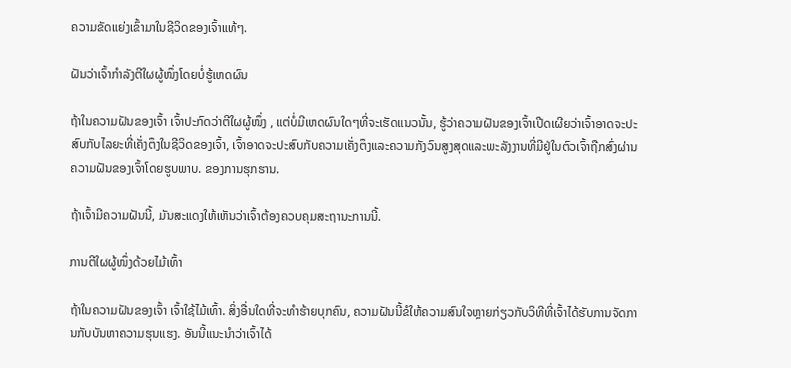ຄວາມຂັດແຍ່ງເຂົ້າມາໃນຊີວິດຂອງເຈົ້າແທ້ໆ.

ຝັນວ່າເຈົ້າກໍາລັງຕີໃຜຜູ້ໜຶ່ງໂດຍບໍ່ຮູ້ເຫດຜົນ

ຖ້າໃນຄວາມຝັນຂອງເຈົ້າ ເຈົ້າປະກົດວ່າຕີໃຜຜູ້ໜຶ່ງ , ແຕ່ບໍ່ມີເຫດຜົນໃດໆທີ່ຈະເຮັດແນວນັ້ນ, ຮູ້ວ່າຄວາມຝັນຂອງເຈົ້າເປີດເຜີຍວ່າເຈົ້າອາດຈະປະສົບກັບໄລຍະທີ່ເຄັ່ງຕຶງໃນຊີວິດຂອງເຈົ້າ, ເຈົ້າອາດຈະປະສົບກັບຄວາມເຄັ່ງຕຶງແລະຄວາມກັງວົນສູງສຸດແລະພະລັງງານທີ່ມີຢູ່ໃນຕົວເຈົ້າຖືກສົ່ງຜ່ານຄວາມຝັນຂອງເຈົ້າໂດຍຮູບພາບ. ຂອງການຮຸກຮານ.

ຖ້າເຈົ້າມີຄວາມຝັນນີ້, ມັນສະແດງໃຫ້ເຫັນວ່າເຈົ້າຕ້ອງຄວບຄຸມສະຖານະການນີ້.

ການຕີໃຜຜູ້ໜຶ່ງດ້ວຍໄມ້ເທົ້າ

ຖ້າໃນຄວາມຝັນຂອງເຈົ້າ ເຈົ້າໃຊ້ໄມ້ເທົ້າ. ສິ່ງອື່ນໃດທີ່ຈະທໍາຮ້າຍບຸກຄົນ, ຄວາມຝັນນີ້ຂໍໃຫ້ຄວາມສົນໃຈຫຼາຍກ່ຽວກັບວິທີທີ່ເຈົ້າໄດ້ຮັບການຈັດການກັບບັນຫາຄວາມຮຸນແຮງ. ອັນນີ້ແນະນຳວ່າເຈົ້າໄດ້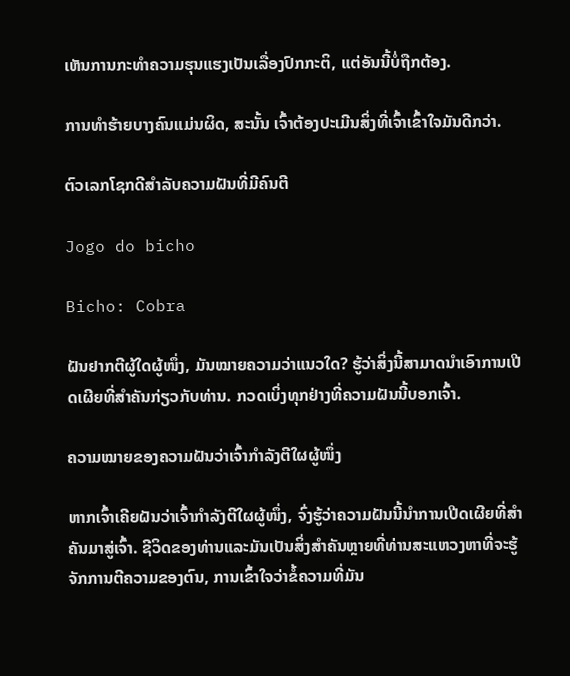ເຫັນການກະທຳຄວາມຮຸນແຮງເປັນເລື່ອງປົກກະຕິ, ແຕ່ອັນນີ້ບໍ່ຖືກຕ້ອງ.

ການທຳຮ້າຍບາງຄົນແມ່ນຜິດ, ສະນັ້ນ ເຈົ້າຕ້ອງປະເມີນສິ່ງທີ່ເຈົ້າເຂົ້າໃຈມັນດີກວ່າ.

ຕົວເລກໂຊກດີສຳລັບຄວາມຝັນທີ່ມີຄົນຕີ

Jogo do bicho

Bicho: Cobra

ຝັນຢາກຕີຜູ້ໃດຜູ້ໜຶ່ງ, ມັນໝາຍຄວາມວ່າແນວໃດ? ຮູ້ວ່າສິ່ງນີ້ສາມາດນຳເອົາການເປີດເຜີຍທີ່ສຳຄັນກ່ຽວກັບທ່ານ. ກວດເບິ່ງທຸກຢ່າງທີ່ຄວາມຝັນນີ້ບອກເຈົ້າ.

ຄວາມໝາຍຂອງຄວາມຝັນວ່າເຈົ້າກຳລັງຕີໃຜຜູ້ໜຶ່ງ

ຫາກເຈົ້າເຄີຍຝັນວ່າເຈົ້າກຳລັງຕີໃຜຜູ້ໜຶ່ງ, ຈົ່ງຮູ້ວ່າຄວາມຝັນນີ້ນຳການເປີດເຜີຍທີ່ສຳຄັນມາສູ່ເຈົ້າ. ຊີວິດຂອງທ່ານແລະມັນເປັນສິ່ງສໍາຄັນຫຼາຍທີ່ທ່ານສະແຫວງຫາທີ່ຈະຮູ້ຈັກການຕີຄວາມຂອງຕົນ, ການເຂົ້າໃຈວ່າຂໍ້ຄວາມທີ່ມັນ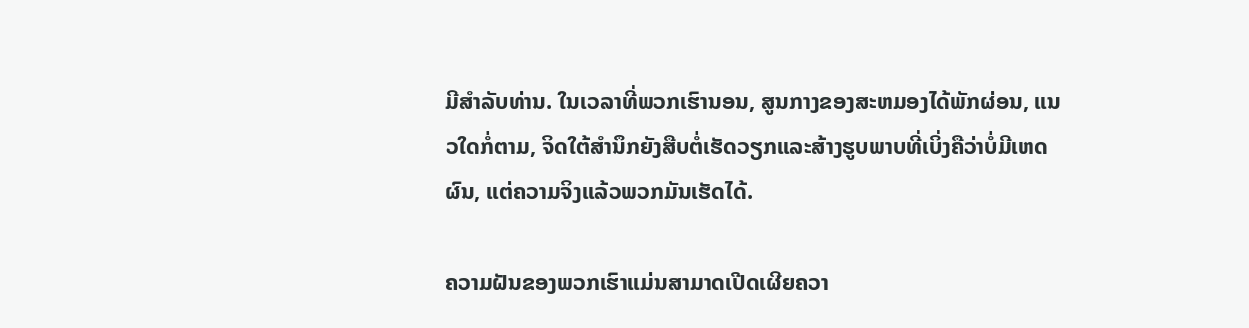ມີສໍາລັບທ່ານ. ໃນເວລາທີ່ພວກເຮົານອນ, ສູນກາງຂອງສະຫມອງໄດ້ພັກຜ່ອນ, ແນວໃດກໍ່ຕາມ, ຈິດໃຕ້ສໍານຶກຍັງສືບຕໍ່ເຮັດວຽກແລະສ້າງຮູບພາບທີ່ເບິ່ງຄືວ່າບໍ່ມີເຫດຜົນ, ແຕ່ຄວາມຈິງແລ້ວພວກມັນເຮັດໄດ້.

ຄວາມຝັນຂອງພວກເຮົາແມ່ນສາມາດເປີດເຜີຍຄວາ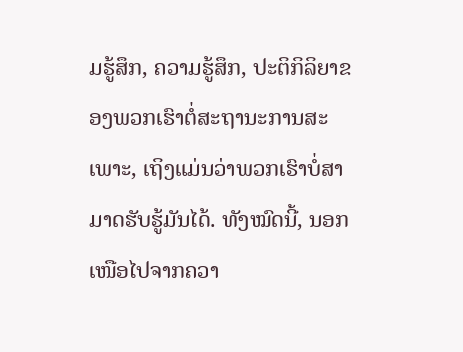ມຮູ້ສຶກ, ຄວາມຮູ້ສຶກ, ປະຕິກິລິຍາຂອງພວກເຮົາຕໍ່ສະຖານະການສະເພາະ, ເຖິງແມ່ນວ່າພວກເຮົາບໍ່ສາມາດຮັບຮູ້ມັນໄດ້. ທັງໝົດນີ້, ນອກເໜືອໄປຈາກຄວາ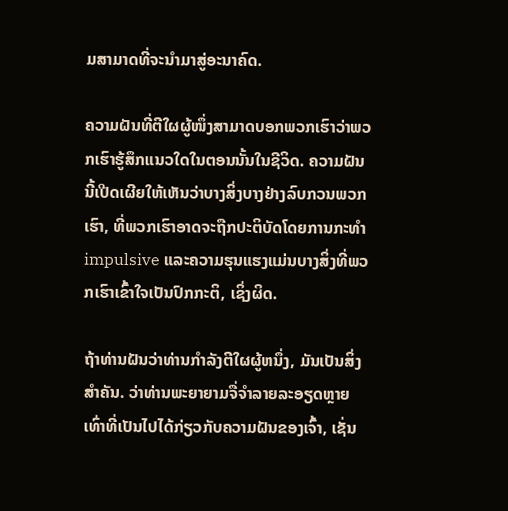ມສາມາດທີ່ຈະນຳມາສູ່ອະນາຄົດ.

ຄວາມຝັນທີ່ຕີໃຜຜູ້ໜຶ່ງສາມາດບອກພວກເຮົາວ່າພວກເຮົາຮູ້ສຶກແນວໃດໃນຕອນນັ້ນໃນຊີວິດ. ຄວາມຝັນນີ້ເປີດເຜີຍໃຫ້ເຫັນວ່າບາງສິ່ງບາງຢ່າງລົບກວນພວກເຮົາ, ທີ່ພວກເຮົາອາດຈະຖືກປະຕິບັດໂດຍການກະທໍາ impulsive ແລະຄວາມຮຸນແຮງແມ່ນບາງສິ່ງທີ່ພວກເຮົາເຂົ້າໃຈເປັນປົກກະຕິ, ເຊິ່ງຜິດ.

ຖ້າທ່ານຝັນວ່າທ່ານກໍາລັງຕີໃຜຜູ້ຫນຶ່ງ, ມັນເປັນສິ່ງສໍາຄັນ. ວ່າທ່ານພະຍາຍາມຈື່ຈໍາລາຍລະອຽດຫຼາຍເທົ່າທີ່ເປັນໄປໄດ້ກ່ຽວກັບຄວາມຝັນຂອງເຈົ້າ, ເຊັ່ນ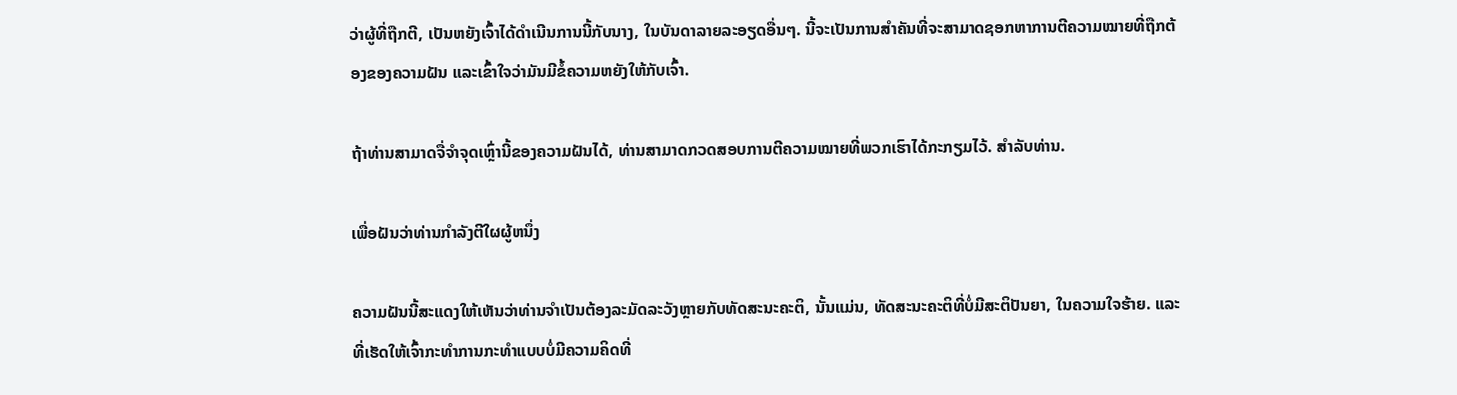ວ່າຜູ້ທີ່ຖືກຕີ, ເປັນຫຍັງເຈົ້າໄດ້ດໍາເນີນການນີ້ກັບນາງ, ໃນບັນດາລາຍລະອຽດອື່ນໆ. ນີ້ຈະເປັນການສໍາຄັນທີ່ຈະສາມາດຊອກຫາການຕີຄວາມໝາຍທີ່ຖືກຕ້ອງຂອງຄວາມຝັນ ແລະເຂົ້າໃຈວ່າມັນມີຂໍ້ຄວາມຫຍັງໃຫ້ກັບເຈົ້າ.

ຖ້າທ່ານສາມາດຈື່ຈໍາຈຸດເຫຼົ່ານີ້ຂອງຄວາມຝັນໄດ້, ທ່ານສາມາດກວດສອບການຕີຄວາມໝາຍທີ່ພວກເຮົາໄດ້ກະກຽມໄວ້. ສໍາລັບທ່ານ.

ເພື່ອຝັນວ່າທ່ານກໍາລັງຕີໃຜຜູ້ຫນຶ່ງ

ຄວາມຝັນນີ້ສະແດງໃຫ້ເຫັນວ່າທ່ານຈໍາເປັນຕ້ອງລະມັດລະວັງຫຼາຍກັບທັດສະນະຄະຕິ, ນັ້ນແມ່ນ, ທັດສະນະຄະຕິທີ່ບໍ່ມີສະຕິປັນຍາ, ໃນຄວາມໃຈຮ້າຍ. ແລະທີ່ເຮັດໃຫ້ເຈົ້າກະທໍາການກະທໍາແບບບໍ່ມີຄວາມຄິດທີ່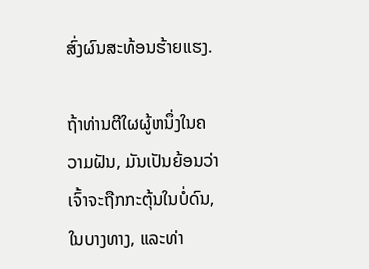ສົ່ງຜົນສະທ້ອນຮ້າຍແຮງ.

ຖ້າທ່ານຕີໃຜຜູ້ຫນຶ່ງໃນຄວາມຝັນ, ມັນເປັນຍ້ອນວ່າເຈົ້າຈະຖືກກະຕຸ້ນໃນບໍ່ດົນ, ໃນບາງທາງ, ແລະທ່າ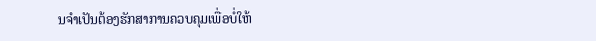ນຈໍາເປັນຕ້ອງຮັກສາການຄວບຄຸມເພື່ອບໍ່ໃຫ້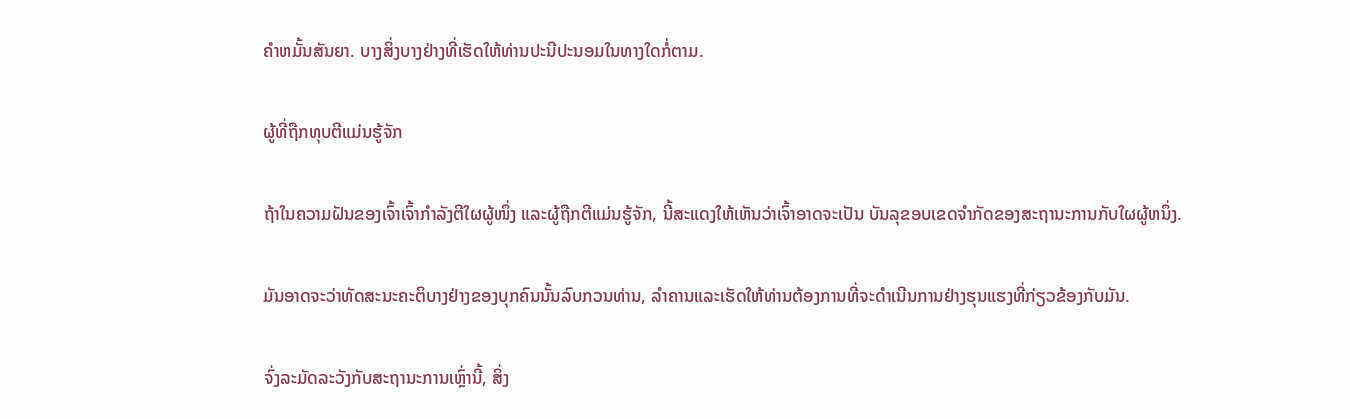ຄໍາຫມັ້ນສັນຍາ. ບາງສິ່ງບາງຢ່າງທີ່ເຮັດໃຫ້ທ່ານປະນີປະນອມໃນທາງໃດກໍ່ຕາມ.

ຜູ້ທີ່ຖືກທຸບຕີແມ່ນຮູ້ຈັກ

ຖ້າໃນຄວາມຝັນຂອງເຈົ້າເຈົ້າກໍາລັງຕີໃຜຜູ້ໜຶ່ງ ແລະຜູ້ຖືກຕີແມ່ນຮູ້ຈັກ, ນີ້ສະແດງໃຫ້ເຫັນວ່າເຈົ້າອາດຈະເປັນ ບັນລຸຂອບເຂດຈໍາກັດຂອງສະຖານະການກັບໃຜຜູ້ຫນຶ່ງ.

ມັນອາດຈະວ່າທັດສະນະຄະຕິບາງຢ່າງຂອງບຸກຄົນນັ້ນລົບກວນທ່ານ, ລໍາຄານແລະເຮັດໃຫ້ທ່ານຕ້ອງການທີ່ຈະດໍາເນີນການຢ່າງຮຸນແຮງທີ່ກ່ຽວຂ້ອງກັບມັນ.

ຈົ່ງລະມັດລະວັງກັບສະຖານະການເຫຼົ່ານີ້, ສິ່ງ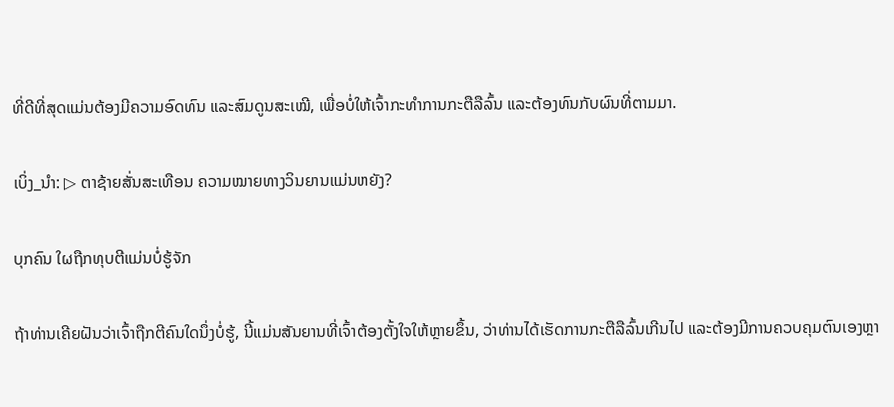ທີ່ດີທີ່ສຸດແມ່ນຕ້ອງມີຄວາມອົດທົນ ແລະສົມດູນສະເໝີ, ເພື່ອບໍ່ໃຫ້ເຈົ້າກະທຳການກະຕືລືລົ້ນ ແລະຕ້ອງທົນກັບຜົນທີ່ຕາມມາ.

ເບິ່ງ_ນຳ: ▷ ຕາຊ້າຍສັ່ນສະເທືອນ ຄວາມໝາຍທາງວິນຍານແມ່ນຫຍັງ?

ບຸກຄົນ ໃຜຖືກທຸບຕີແມ່ນບໍ່ຮູ້ຈັກ

ຖ້າທ່ານເຄີຍຝັນວ່າເຈົ້າຖືກຕີຄົນໃດນຶ່ງບໍ່ຮູ້, ນີ້ແມ່ນສັນຍານທີ່ເຈົ້າຕ້ອງຕັ້ງໃຈໃຫ້ຫຼາຍຂຶ້ນ, ວ່າທ່ານໄດ້ເຮັດການກະຕືລືລົ້ນເກີນໄປ ແລະຕ້ອງມີການຄວບຄຸມຕົນເອງຫຼາ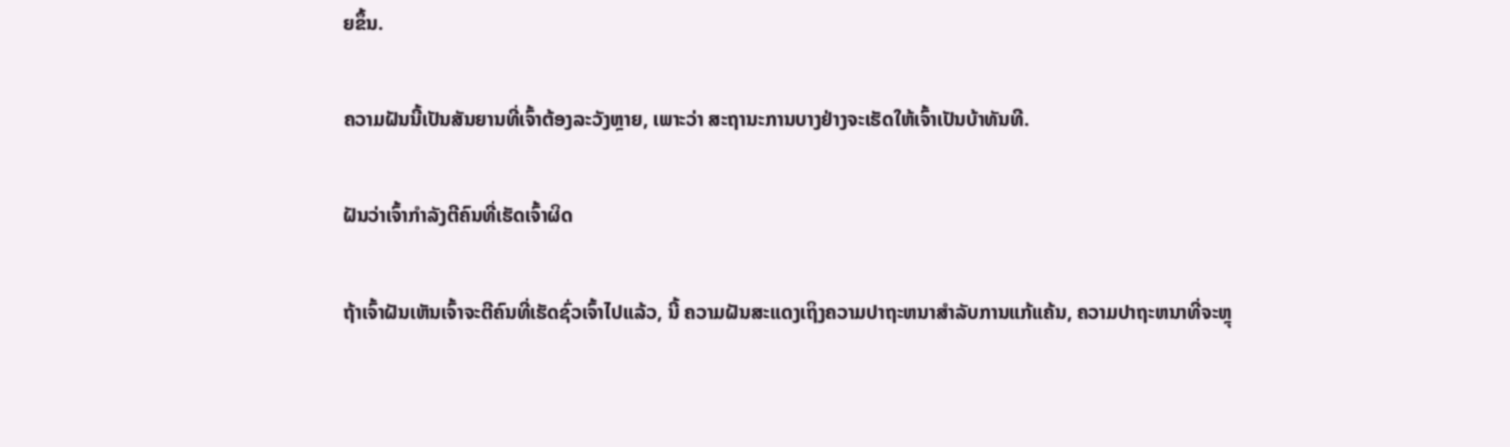ຍຂຶ້ນ.

ຄວາມຝັນນີ້ເປັນສັນຍານທີ່ເຈົ້າຕ້ອງລະວັງຫຼາຍ, ເພາະວ່າ ສະຖານະການບາງຢ່າງຈະເຮັດໃຫ້ເຈົ້າເປັນບ້າທັນທີ.

ຝັນວ່າເຈົ້າກຳລັງຕີຄົນທີ່ເຮັດເຈົ້າຜິດ

ຖ້າເຈົ້າຝັນເຫັນເຈົ້າຈະຕີຄົນທີ່ເຮັດຊົ່ວເຈົ້າໄປແລ້ວ, ນີ້ ຄວາມຝັນສະແດງເຖິງຄວາມປາຖະຫນາສໍາລັບການແກ້ແຄ້ນ, ຄວາມປາຖະຫນາທີ່ຈະຫຼຸ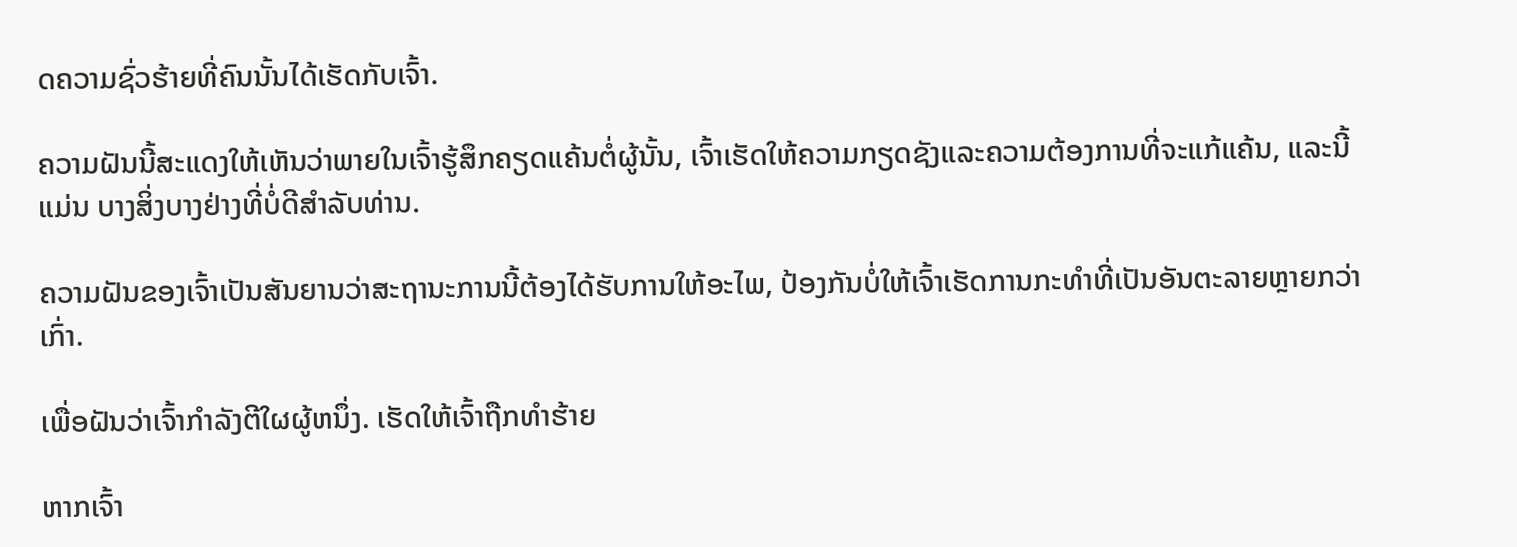ດຄວາມຊົ່ວຮ້າຍທີ່ຄົນນັ້ນໄດ້ເຮັດກັບເຈົ້າ.

ຄວາມຝັນນີ້ສະແດງໃຫ້ເຫັນວ່າພາຍໃນເຈົ້າຮູ້ສຶກຄຽດແຄ້ນຕໍ່ຜູ້ນັ້ນ, ເຈົ້າເຮັດໃຫ້ຄວາມກຽດຊັງແລະຄວາມຕ້ອງການທີ່ຈະແກ້ແຄ້ນ, ແລະນີ້ແມ່ນ ບາງສິ່ງບາງຢ່າງທີ່ບໍ່ດີສໍາລັບທ່ານ.

ຄວາມຝັນຂອງເຈົ້າເປັນສັນຍານວ່າສະຖານະການນີ້ຕ້ອງໄດ້ຮັບການໃຫ້ອະໄພ, ປ້ອງກັນບໍ່ໃຫ້ເຈົ້າເຮັດການກະທໍາທີ່ເປັນອັນຕະລາຍຫຼາຍກວ່າເກົ່າ.

ເພື່ອຝັນວ່າເຈົ້າກໍາລັງຕີໃຜຜູ້ຫນຶ່ງ. ເຮັດໃຫ້ເຈົ້າຖືກທຳຮ້າຍ

ຫາກເຈົ້າ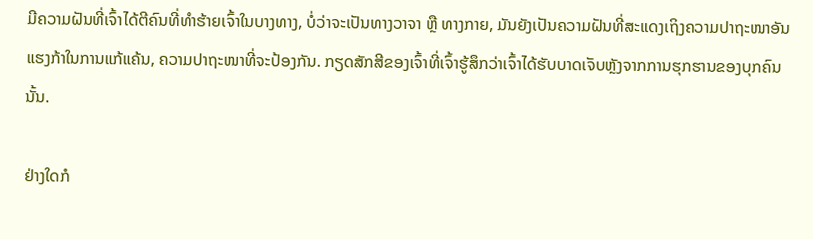ມີຄວາມຝັນທີ່ເຈົ້າໄດ້ຕີຄົນທີ່ທຳຮ້າຍເຈົ້າໃນບາງທາງ, ບໍ່ວ່າຈະເປັນທາງວາຈາ ຫຼື ທາງກາຍ, ມັນຍັງເປັນຄວາມຝັນທີ່ສະແດງເຖິງຄວາມປາຖະໜາອັນແຮງກ້າໃນການແກ້ແຄ້ນ, ຄວາມປາຖະໜາທີ່ຈະປ້ອງກັນ. ກຽດສັກສີຂອງເຈົ້າທີ່ເຈົ້າຮູ້ສຶກວ່າເຈົ້າໄດ້ຮັບບາດເຈັບຫຼັງຈາກການຮຸກຮານຂອງບຸກຄົນນັ້ນ.

ຢ່າງໃດກໍ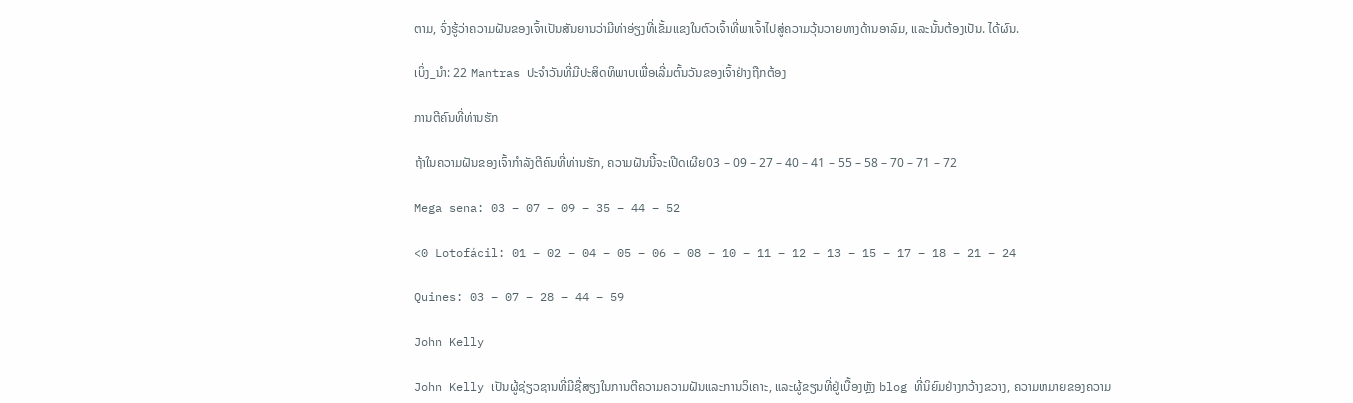ຕາມ, ຈົ່ງຮູ້ວ່າຄວາມຝັນຂອງເຈົ້າເປັນສັນຍານວ່າມີທ່າອ່ຽງທີ່ເຂັ້ມແຂງໃນຕົວເຈົ້າທີ່ພາເຈົ້າໄປສູ່ຄວາມວຸ້ນວາຍທາງດ້ານອາລົມ, ແລະນັ້ນຕ້ອງເປັນ. ໄດ້ຜົນ.

ເບິ່ງ_ນຳ: 22 Mantras ປະຈໍາວັນທີ່ມີປະສິດທິພາບເພື່ອເລີ່ມຕົ້ນວັນຂອງເຈົ້າຢ່າງຖືກຕ້ອງ

ການຕີຄົນທີ່ທ່ານຮັກ

ຖ້າໃນຄວາມຝັນຂອງເຈົ້າກຳລັງຕີຄົນທີ່ທ່ານຮັກ, ຄວາມຝັນນີ້ຈະເປີດເຜີຍ03 – 09 – 27 – 40 – 41 – 55 – 58 – 70 – 71 – 72

Mega sena: 03 – 07 – 09 – 35 – 44 – 52

<0 Lotofácil: 01 – 02 – 04 – 05 – 06 – 08 – 10 – 11 – 12 – 13 – 15 – 17 – 18 – 21 – 24

Quines: 03 – 07 – 28 – 44 – 59

John Kelly

John Kelly ເປັນຜູ້ຊ່ຽວຊານທີ່ມີຊື່ສຽງໃນການຕີຄວາມຄວາມຝັນແລະການວິເຄາະ, ແລະຜູ້ຂຽນທີ່ຢູ່ເບື້ອງຫຼັງ blog ທີ່ນິຍົມຢ່າງກວ້າງຂວາງ, ຄວາມຫມາຍຂອງຄວາມ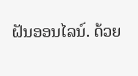ຝັນອອນໄລນ໌. ດ້ວຍ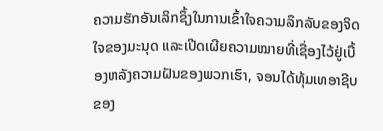ຄວາມຮັກອັນເລິກຊຶ້ງໃນການເຂົ້າໃຈຄວາມລຶກລັບຂອງຈິດໃຈຂອງມະນຸດ ແລະເປີດເຜີຍຄວາມໝາຍທີ່ເຊື່ອງໄວ້ຢູ່ເບື້ອງຫລັງຄວາມຝັນຂອງພວກເຮົາ, ຈອນໄດ້ທຸ້ມເທອາຊີບຂອງ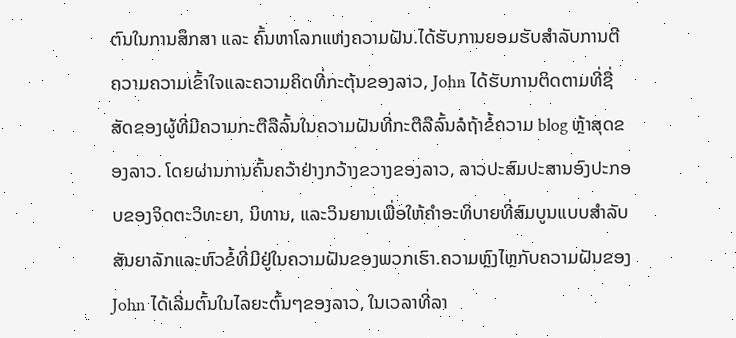ຕົນໃນການສຶກສາ ແລະ ຄົ້ນຫາໂລກແຫ່ງຄວາມຝັນ.ໄດ້ຮັບການຍອມຮັບສໍາລັບການຕີຄວາມຄວາມເຂົ້າໃຈແລະຄວາມຄິດທີ່ກະຕຸ້ນຂອງລາວ, John ໄດ້ຮັບການຕິດຕາມທີ່ຊື່ສັດຂອງຜູ້ທີ່ມີຄວາມກະຕືລືລົ້ນໃນຄວາມຝັນທີ່ກະຕືລືລົ້ນລໍຖ້າຂໍ້ຄວາມ blog ຫຼ້າສຸດຂອງລາວ. ໂດຍຜ່ານການຄົ້ນຄວ້າຢ່າງກວ້າງຂວາງຂອງລາວ, ລາວປະສົມປະສານອົງປະກອບຂອງຈິດຕະວິທະຍາ, ນິທານ, ແລະວິນຍານເພື່ອໃຫ້ຄໍາອະທິບາຍທີ່ສົມບູນແບບສໍາລັບສັນຍາລັກແລະຫົວຂໍ້ທີ່ມີຢູ່ໃນຄວາມຝັນຂອງພວກເຮົາ.ຄວາມຫຼົງໄຫຼກັບຄວາມຝັນຂອງ John ໄດ້ເລີ່ມຕົ້ນໃນໄລຍະຕົ້ນໆຂອງລາວ, ໃນເວລາທີ່ລາ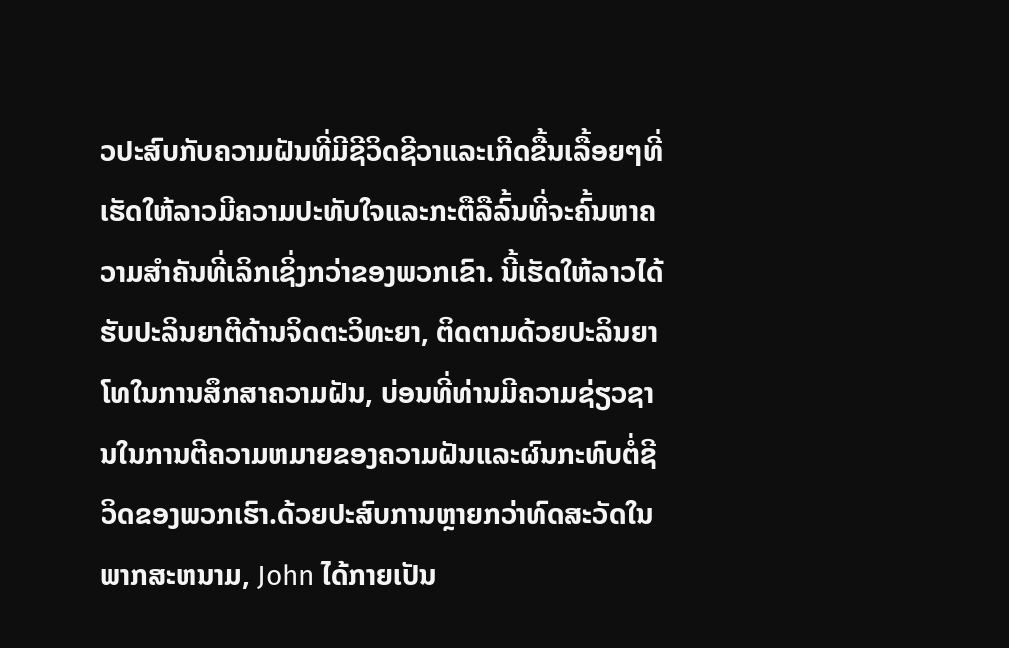ວປະສົບກັບຄວາມຝັນທີ່ມີຊີວິດຊີວາແລະເກີດຂື້ນເລື້ອຍໆທີ່ເຮັດໃຫ້ລາວມີຄວາມປະທັບໃຈແລະກະຕືລືລົ້ນທີ່ຈະຄົ້ນຫາຄວາມສໍາຄັນທີ່ເລິກເຊິ່ງກວ່າຂອງພວກເຂົາ. ນີ້ເຮັດໃຫ້ລາວໄດ້ຮັບປະລິນຍາຕີດ້ານຈິດຕະວິທະຍາ, ຕິດຕາມດ້ວຍປະລິນຍາໂທໃນການສຶກສາຄວາມຝັນ, ບ່ອນທີ່ທ່ານມີຄວາມຊ່ຽວຊານໃນການຕີຄວາມຫມາຍຂອງຄວາມຝັນແລະຜົນກະທົບຕໍ່ຊີວິດຂອງພວກເຮົາ.ດ້ວຍປະສົບການຫຼາຍກວ່າທົດສະວັດໃນພາກສະຫນາມ, John ໄດ້ກາຍເປັນ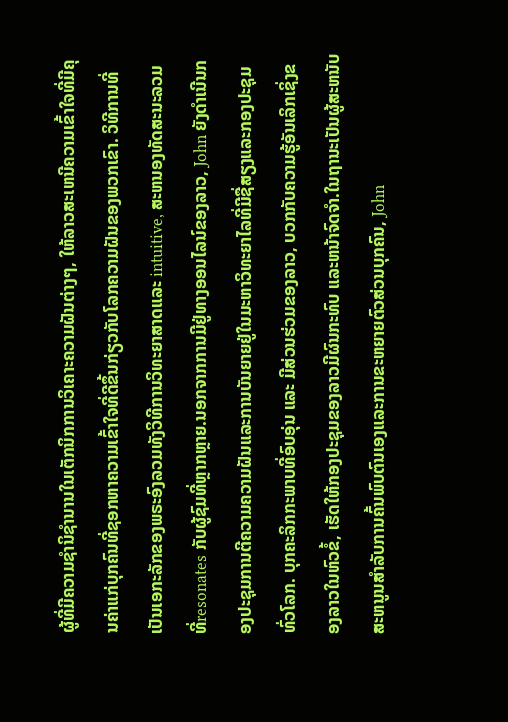ຜູ້ທີ່ມີຄວາມຊໍານິຊໍານານໃນເຕັກນິກການວິເຄາະຄວາມຝັນຕ່າງໆ, ໃຫ້ລາວສະເຫນີຄວາມເຂົ້າໃຈທີ່ມີຄຸນຄ່າແກ່ບຸກຄົນທີ່ຊອກຫາຄວາມເຂົ້າໃຈທີ່ດີຂຶ້ນກ່ຽວກັບໂລກຄວາມຝັນຂອງພວກເຂົາ. ວິທີການທີ່ເປັນເອກະລັກຂອງພຣະອົງລວມທັງວິທີການວິທະຍາສາດແລະ intuitive, ສະຫນອງທັດສະນະລວມທີ່resonates ກັບຜູ້ຊົມທີ່ຫຼາກຫຼາຍ.ນອກຈາກການມີຢູ່ທາງອອນໄລນ໌ຂອງລາວ, John ຍັງດໍາເນີນກອງປະຊຸມການຕີຄວາມຄວາມຝັນແລະການບັນຍາຍຢູ່ໃນມະຫາວິທະຍາໄລທີ່ມີຊື່ສຽງແລະກອງປະຊຸມທົ່ວໂລກ. ບຸກຄະລິກກະພາບທີ່ອົບອຸ່ນ ແລະ ມີສ່ວນຮ່ວມຂອງລາວ, ບວກກັບຄວາມຮູ້ອັນເລິກເຊິ່ງຂອງລາວໃນຫົວຂໍ້, ເຮັດໃຫ້ກອງປະຊຸມຂອງລາວມີຜົນກະທົບ ແລະຫນ້າຈົດຈໍາ.ໃນຖານະເປັນຜູ້ສະຫນັບສະຫນູນສໍາລັບການຄົ້ນພົບຕົນເອງແລະການຂະຫຍາຍຕົວສ່ວນບຸກຄົນ, John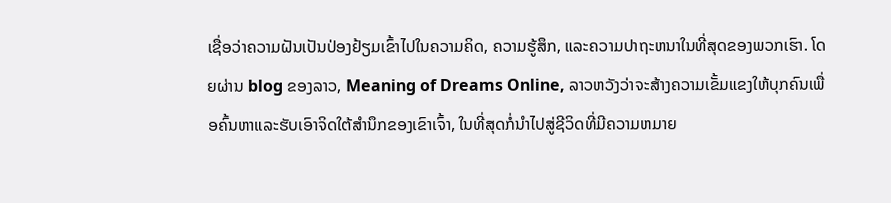ເຊື່ອວ່າຄວາມຝັນເປັນປ່ອງຢ້ຽມເຂົ້າໄປໃນຄວາມຄິດ, ຄວາມຮູ້ສຶກ, ແລະຄວາມປາຖະຫນາໃນທີ່ສຸດຂອງພວກເຮົາ. ໂດຍຜ່ານ blog ຂອງລາວ, Meaning of Dreams Online, ລາວຫວັງວ່າຈະສ້າງຄວາມເຂັ້ມແຂງໃຫ້ບຸກຄົນເພື່ອຄົ້ນຫາແລະຮັບເອົາຈິດໃຕ້ສໍານຶກຂອງເຂົາເຈົ້າ, ໃນທີ່ສຸດກໍ່ນໍາໄປສູ່ຊີວິດທີ່ມີຄວາມຫມາຍ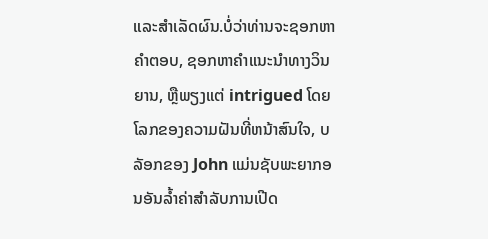ແລະສໍາເລັດຜົນ.ບໍ່ວ່າທ່ານຈະຊອກຫາຄໍາຕອບ, ຊອກຫາຄໍາແນະນໍາທາງວິນຍານ, ຫຼືພຽງແຕ່ intrigued ໂດຍໂລກຂອງຄວາມຝັນທີ່ຫນ້າສົນໃຈ, ບລັອກຂອງ John ແມ່ນຊັບພະຍາກອນອັນລ້ຳຄ່າສໍາລັບການເປີດ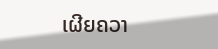ເຜີຍຄວາ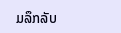ມລຶກລັບ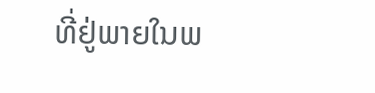ທີ່ຢູ່ພາຍໃນພ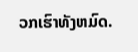ວກເຮົາທັງຫມົດ.